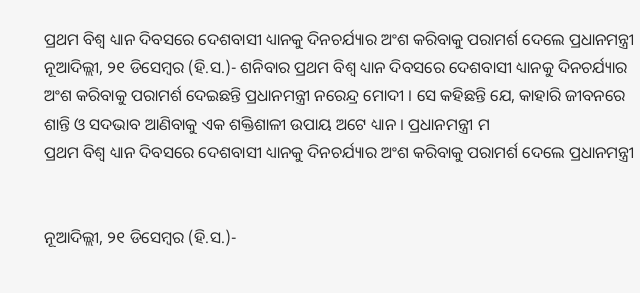ପ୍ରଥମ ବିଶ୍ୱ ଧ୍ୟାନ ଦିବସରେ ଦେଶବାସୀ ଧ୍ୟାନକୁ ଦିନଚର୍ଯ୍ୟାର ଅଂଶ କରିବାକୁ ପରାମର୍ଶ ଦେଲେ ପ୍ରଧାନମନ୍ତ୍ରୀ
ନୂଆଦିଲ୍ଲୀ, ୨୧ ଡିସେମ୍ବର (ହି.ସ.)- ଶନିବାର ପ୍ରଥମ ବିଶ୍ୱ ଧ୍ୟାନ ଦିବସରେ ଦେଶବାସୀ ଧ୍ୟାନକୁ ଦିନଚର୍ଯ୍ୟାର ଅଂଶ କରିବାକୁ ପରାମର୍ଶ ଦେଇଛନ୍ତି ପ୍ରଧାନମନ୍ତ୍ରୀ ନରେନ୍ଦ୍ର ମୋଦୀ । ସେ କହିଛନ୍ତି ଯେ, କାହାରି ଜୀବନରେ ଶାନ୍ତି ଓ ସଦଭାବ ଆଣିବାକୁ ଏକ ଶକ୍ତିଶାଳୀ ଉପାୟ ଅଟେ ଧ୍ୟାନ । ପ୍ରଧାନମନ୍ତ୍ରୀ ମ
ପ୍ରଥମ ବିଶ୍ୱ ଧ୍ୟାନ ଦିବସରେ ଦେଶବାସୀ ଧ୍ୟାନକୁ ଦିନଚର୍ଯ୍ୟାର ଅଂଶ କରିବାକୁ ପରାମର୍ଶ ଦେଲେ ପ୍ରଧାନମନ୍ତ୍ରୀ


ନୂଆଦିଲ୍ଲୀ, ୨୧ ଡିସେମ୍ବର (ହି.ସ.)-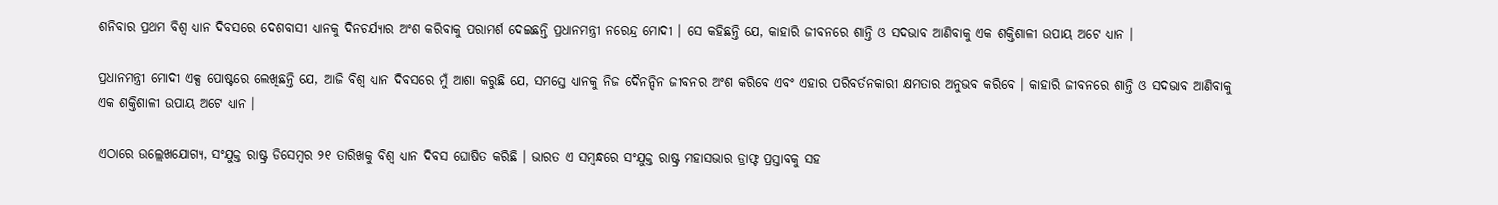ଶନିବାର ପ୍ରଥମ ବିଶ୍ୱ ଧ୍ୟାନ ଦିବସରେ ଦେଶବାସୀ ଧ୍ୟାନକୁ ଦିନଚର୍ଯ୍ୟାର ଅଂଶ କରିବାକୁ ପରାମର୍ଶ ଦେଇଛନ୍ତି ପ୍ରଧାନମନ୍ତ୍ରୀ ନରେନ୍ଦ୍ର ମୋଦୀ । ସେ କହିଛନ୍ତି ଯେ, କାହାରି ଜୀବନରେ ଶାନ୍ତି ଓ ସଦଭାବ ଆଣିବାକୁ ଏକ ଶକ୍ତିଶାଳୀ ଉପାୟ ଅଟେ ଧ୍ୟାନ ।

ପ୍ରଧାନମନ୍ତ୍ରୀ ମୋଦୀ ଏକ୍ସ ପୋଷ୍ଟରେ ଲେଖିଛନ୍ତି ଯେ, ଆଜି ବିଶ୍ୱ ଧ୍ୟାନ ଦିବସରେ ମୁଁ ଆଶା କରୁଛି ଯେ, ସମସ୍ତେ ଧ୍ୟାନକୁ ନିଜ ଦୈନନ୍ଦିନ ଜୀବନର ଅଂଶ କରିବେ ଏବଂ ଏହାର ପରିବର୍ତନକାରୀ କ୍ଷମତାର ଅନୁଭବ କରିବେ । କାହାରି ଜୀବନରେ ଶାନ୍ତି ଓ ସଦଭାବ ଆଣିବାକୁ ଏକ ଶକ୍ତିଶାଳୀ ଉପାୟ ଅଟେ ଧ୍ୟାନ ।

ଏଠାରେ ଉଲ୍ଲେଖଯୋଗ୍ୟ, ସଂଯୁକ୍ତ ରାଷ୍ଟ୍ର ଡିସେମ୍ବର ୨୧ ତାରିଖକୁ ବିଶ୍ୱ ଧ୍ୟାନ ଦିବସ ଘୋଷିତ କରିଛି । ଭାରତ ଏ ସମ୍ବନ୍ଧରେ ସଂଯୁକ୍ତ ରାଷ୍ଟ୍ର ମହାସଭାର ଡ୍ରାଫ୍ଟ ପ୍ରସ୍ତାବକୁ ସହ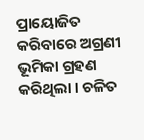ପ୍ରାୟୋଜିତ କରିବାରେ ଅଗ୍ରଣୀ ଭୂମିକା ଗ୍ରହଣ କରିଥିଲା । ଚଳିତ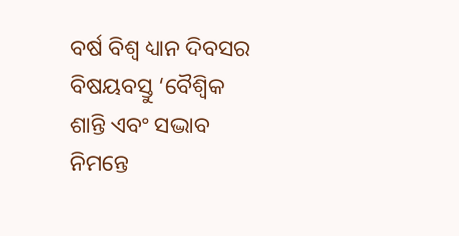ବର୍ଷ ବିଶ୍ୱ ଧ୍ୟାନ ଦିବସର ବିଷୟବସ୍ତୁ ‘ବୈଶ୍ୱିକ ଶାନ୍ତି ଏବଂ ସଦ୍ଭାବ ନିମନ୍ତେ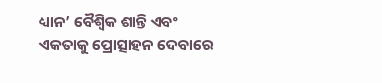ଧ୍ୟାନ’ ବୈଶ୍ୱିକ ଶାନ୍ତି ଏବଂ ଏକତାକୁ ପ୍ରୋତ୍ସାହନ ଦେବାରେ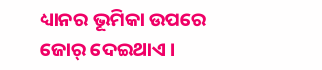ଧ୍ୟାନର ଭୂମିକା ଉପରେ ଜୋର୍ ଦେଇଥାଏ ।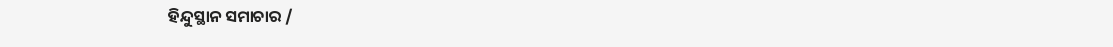ହିନ୍ଦୁସ୍ଥାନ ସମାଚାର /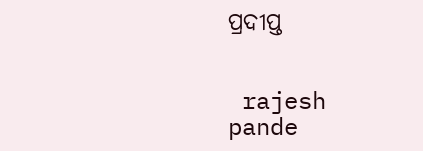ପ୍ରଦୀପ୍ତ


 rajesh pande